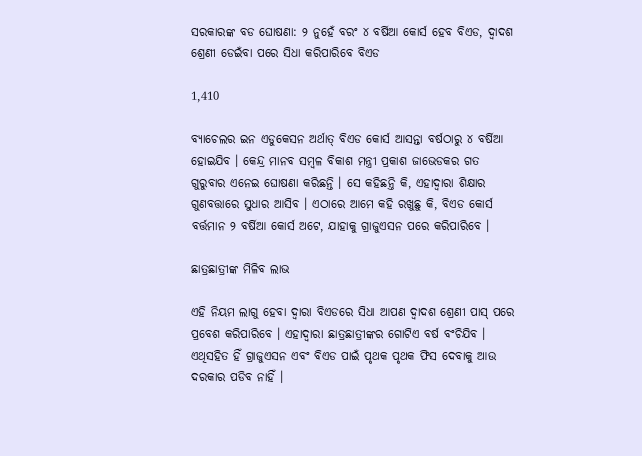ସରକାରଙ୍କ ବଡ ଘୋଷଣା: ୨ ନୁହେଁ ବରଂ ୪ ବର୍ଷିଆ କୋର୍ସ ହେବ ବିଏଡ, ଦ୍ୱାଦଶ ଶ୍ରେଣୀ ଡେଇଁବା ପରେ ସିଧା କରିପାରିବେ ବିଏଡ

1,410

ବ୍ୟାଚେଲର ଇନ ଏଡୁକେସନ ଅର୍ଥାତ୍ ବିଏଡ କୋର୍ସ ଆସନ୍ତା ବର୍ଷଠାରୁ ୪ ବର୍ଷିଆ ହୋଇଯିବ । କେନ୍ଦ୍ର ମାନବ ସମ୍ବଳ ବିକାଶ ମନ୍ତ୍ରୀ ପ୍ରକାଶ ଜାଭେଡକର ଗତ ଗୁରୁବାର ଏନେଇ ଘୋଷଣା କରିଛନ୍ତି । ସେ କହିଛନ୍ତି କି, ଏହାଦ୍ୱାରା ଶିକ୍ଷାର ଗୁଣବତ୍ତାରେ ସୁଧାର ଆସିବ । ଏଠାରେ ଆମେ କହି ରଖୁଛୁ କି, ବିଏଡ କୋର୍ସ ବର୍ତ୍ତମାନ ୨ ବର୍ଷିଆ କୋର୍ସ ଅଟେ, ଯାହାକୁ ଗ୍ରାଜୁଏସନ ପରେ କରିପାରିବେ ।

ଛାତ୍ରଛାତ୍ରୀଙ୍କ ମିଳିବ ଲାଭ

ଏହି ନିୟମ ଲାଗୁ ହେବା ଦ୍ୱାରା ବିଏଡରେ ସିଧା ଆପଣ ଦ୍ୱାଦଶ ଶ୍ରେଣୀ ପାସ୍ ପରେ ପ୍ରବେଶ କରିପାରିବେ । ଏହାଦ୍ୱାରା ଛାତ୍ରଛାତ୍ରୀଙ୍କର ଗୋଟିଏ ବର୍ଷ ବଂଚିଯିବ । ଏଥିସହିତ ହିଁ ଗ୍ରାଜୁଏସନ ଏବଂ ବିଏଡ ପାଇଁ ପୃଥକ ପୃଥକ ଫିସ ଦେବାକୁ ଆଉ ଦରକାର ପଡିବ ନାହିଁ ।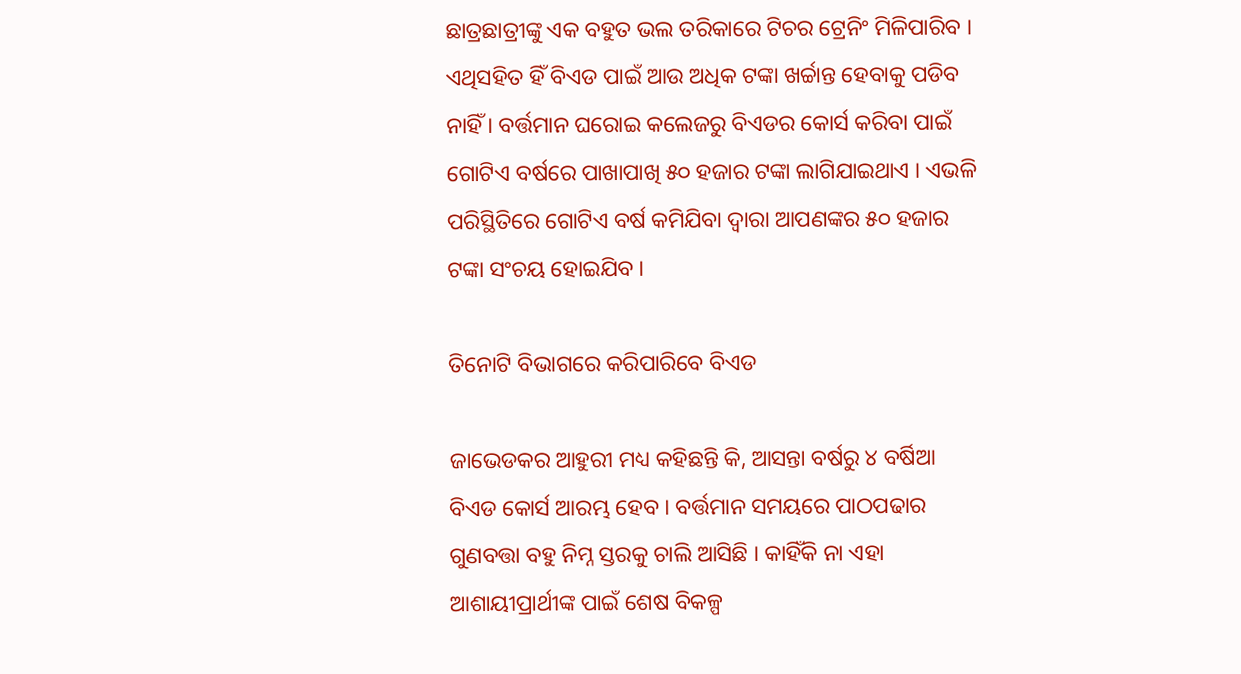ଛାତ୍ରଛାତ୍ରୀଙ୍କୁ ଏକ ବହୁତ ଭଲ ତରିକାରେ ଟିଚର ଟ୍ରେନିଂ ମିଳିପାରିବ । ଏଥିସହିତ ହିଁ ବିଏଡ ପାଇଁ ଆଉ ଅଧିକ ଟଙ୍କା ଖର୍ଚ୍ଚାନ୍ତ ହେବାକୁ ପଡିବ ନାହିଁ । ବର୍ତ୍ତମାନ ଘରୋଇ କଲେଜରୁ ବିଏଡର କୋର୍ସ କରିବା ପାଇଁ ଗୋଟିଏ ବର୍ଷରେ ପାଖାପାଖି ୫୦ ହଜାର ଟଙ୍କା ଲାଗିଯାଇଥାଏ । ଏଭଳି ପରିସ୍ଥିତିରେ ଗୋଟିଏ ବର୍ଷ କମିଯିବା ଦ୍ୱାରା ଆପଣଙ୍କର ୫୦ ହଜାର ଟଙ୍କା ସଂଚୟ ହୋଇଯିବ ।

ତିନୋଟି ବିଭାଗରେ କରିପାରିବେ ବିଏଡ

ଜାଭେଡକର ଆହୁରୀ ମଧ୍ୟ କହିଛନ୍ତି କି, ଆସନ୍ତା ବର୍ଷରୁ ୪ ବର୍ଷିଆ ବିଏଡ କୋର୍ସ ଆରମ୍ଭ ହେବ । ବର୍ତ୍ତମାନ ସମୟରେ ପାଠପଢାର ଗୁଣବତ୍ତା ବହୁ ନିମ୍ନ ସ୍ତରକୁ ଚାଲି ଆସିଛି । କାହିଁକି ନା ଏହା ଆଶାୟୀପ୍ରାର୍ଥୀଙ୍କ ପାଇଁ ଶେଷ ବିକଳ୍ପ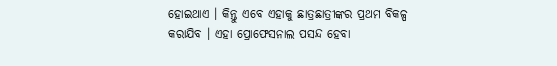ହୋଇଥାଏ । କିନ୍ତୁ ଏବେ ଏହାକୁ ଛାତ୍ରଛାତ୍ରୀଙ୍କର ପ୍ରଥମ ବିକଳ୍ପ କରାଯିବ । ଏହା ପ୍ରୋଫେସନାଲ ପସନ୍ଦ ହେବା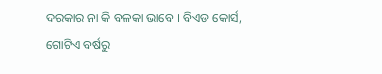ଦରକାର ନା କି ବଳକା ଭାବେ । ବିଏଡ କୋର୍ସ, ଗୋଟିଏ ବର୍ଷରୁ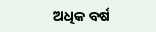ଅଧିକ ବର୍ଷ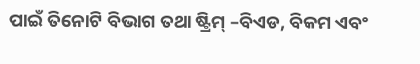ପାଇଁ ତିନୋଟି ବିଭାଗ ତଥା ଷ୍ଟ୍ରିମ୍ –ବିଏଡ, ବିକମ ଏବଂ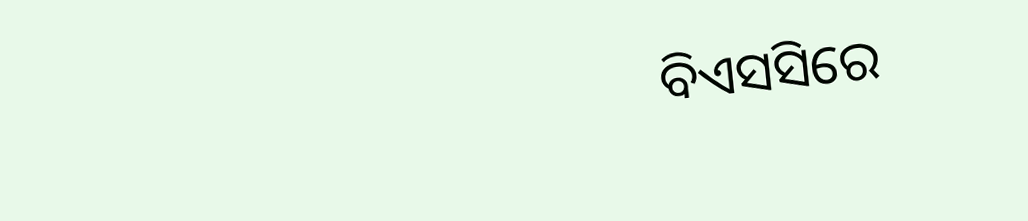ବିଏସସିରେ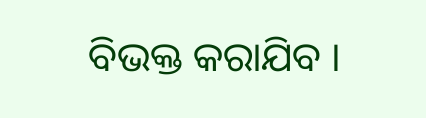ବିଭକ୍ତ କରାଯିବ ।